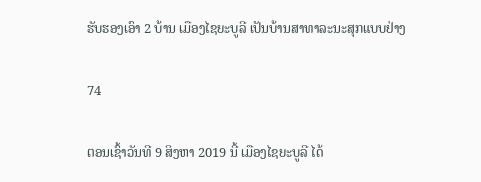ຮັບຮອງເອົາ 2 ບ້ານ ເມືອງໄຊຍະບູລີ ເປັນບ້ານສາທາລະນະສຸກແບບຢ່າງ

74

ຕອນເຊົ້າວັນທີ 9 ສິງຫາ 2019 ນີ້ ເມືອງໄຊຍະບູລີ ໄດ້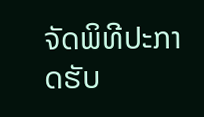ຈັດພິທີປະກາດຮັບ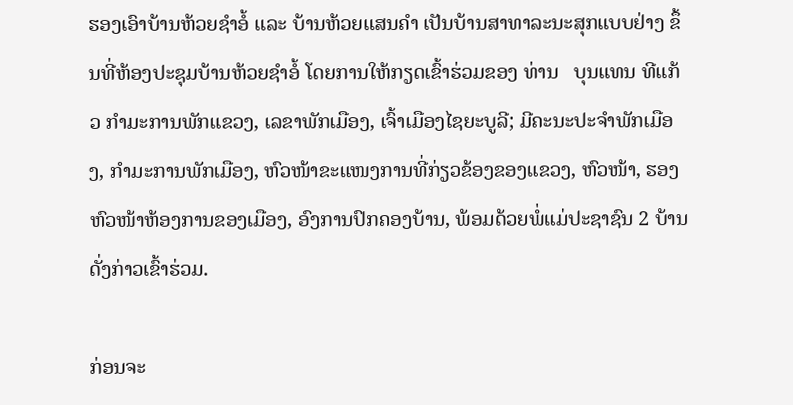ຮອງເອົາບ້ານຫ້ວຍຊຳອໍ້ ແລະ ບ້ານຫ້ວຍແສນຄຳ ເປັນບ້ານສາທາລະນະສຸກແບບຢ່າງ ຂຶ້ນທີ່ຫ້ອງປະຊຸມບ້ານຫ້ວຍຊໍາອໍ້ ໂດຍການໃຫ້ກຽດເຂົ້າຮ່ວມຂອງ ທ່ານ   ບຸນແທນ ທີແກ້ວ ກຳມະການພັກແຂວງ, ເລຂາພັກເມືອງ, ເຈົ້າເມືອງໄຊຍະບູລີ; ມີຄະນະປະຈຳພັກເມືອງ, ກຳມະການພັກເມືອງ, ຫົວໜ້າຂະແໜງການທີ່ກ່ຽວຂ້ອງຂອງແຂວງ, ຫົວໜ້າ, ຮອງຫົວໜ້າຫ້ອງການຂອງເມືອງ, ອົງການປົກຄອງບ້ານ, ພ້ອມດ້ວຍພໍ່ແມ່ປະຊາຊົນ 2 ບ້ານດັ່ງກ່າວເຂົ້າຮ່ວມ.

ກ່ອນຈະ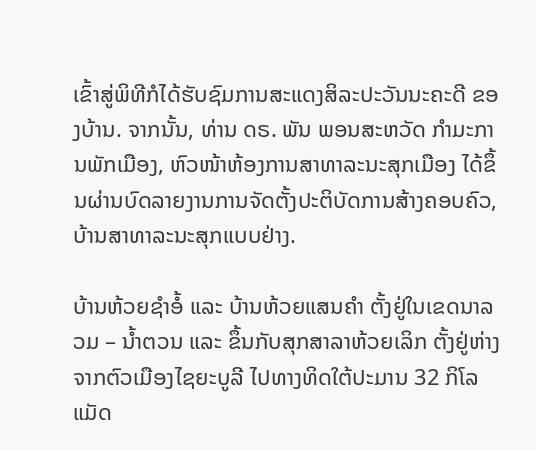ເຂົ້າສູ່ພິທີກໍໄດ້ຮັບຊົມການສະແດງສິລະປະວັນນະຄະດີ ຂອງບ້ານ. ຈາກນັ້ນ, ທ່ານ ດຣ. ພັນ ພອນສະຫວັດ ກຳມະການພັກເມືອງ, ຫົວໜ້າຫ້ອງການສາທາລະນະສຸກເມືອງ ໄດ້ຂຶ້ນຜ່ານບົດລາຍງານການຈັດຕັ້ງປະຕິບັດການສ້າງຄອບຄົວ, ບ້ານສາທາລະນະສຸກແບບຢ່າງ.

ບ້ານຫ້ວຍຊໍາອໍ້ ແລະ ບ້ານຫ້ວຍແສນຄຳ ຕັ້ງຢູ່ໃນເຂດນາລວມ – ນ້ຳຕວນ ແລະ ຂຶ້ນກັບສຸກສາລາຫ້ວຍເລິກ ຕັ້ງຢູ່ຫ່າງຈາກຕົວເມືອງໄຊຍະບູລີ ໄປທາງທິດໃຕ້ປະມານ 32 ກິໂລແມັດ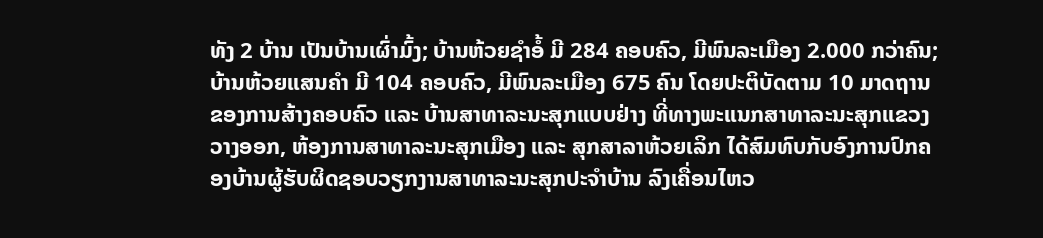ທັງ 2 ບ້ານ ເປັນບ້ານເຜົ່າມົ້ງ; ບ້ານຫ້ວຍຊໍາອໍ້ ມີ 284 ຄອບຄົວ, ມີພົນລະເມືອງ 2.000 ກວ່າຄົນ; ບ້ານຫ້ວຍແສນຄຳ ມີ 104 ຄອບຄົວ, ມີພົນລະເມືອງ 675 ຄົນ ໂດຍປະຕິບັດຕາມ 10 ມາດຖານ ຂອງການສ້າງຄອບຄົວ ແລະ ບ້ານສາທາລະນະສຸກແບບຢ່າງ ທີ່ທາງພະແນກສາທາລະນະສຸກແຂວງວາງອອກ, ຫ້ອງການສາທາລະນະສຸກເມືອງ ແລະ ສຸກສາລາຫ້ວຍເລິກ ໄດ້ສົມທົບກັບອົງການປົກຄອງບ້ານຜູ້ຮັບຜິດຊອບວຽກງານສາທາລະນະສຸກປະຈຳບ້ານ ລົງເຄື່ອນໄຫວ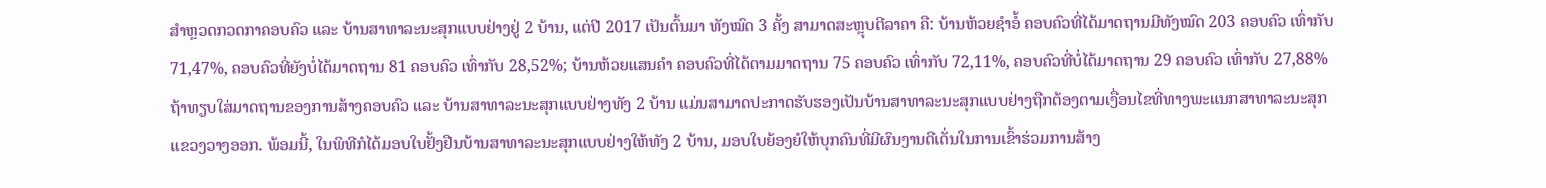ສຳຫຼວດກວດກາຄອບຄົວ ແລະ ບ້ານສາທາລະນະສຸກແບບຢ່າງຢູ່ 2 ບ້ານ, ແຕ່ປີ 2017 ເປັນຕົ້ນມາ ທັງໝົດ 3 ຄັ້ງ ສາມາດສະຫຼຸບຕີລາຄາ ຄື: ບ້ານຫ້ວຍຊໍາອໍ້ ຄອບຄົວທີ່ໄດ້ມາດຖານມີທັງໝົດ 203 ຄອບຄົວ ເທົ່າກັບ 71,47%, ຄອບຄົວທີ່ຍັງບໍ່ໄດ້ມາດຖານ 81 ຄອບຄົວ ເທົ່າກັບ 28,52%; ບ້ານຫ້ວຍແສນຄໍາ ຄອບຄົວທີ່ໄດ້ຕາມມາດຖານ 75 ຄອບຄົວ ເທົ່າກັບ 72,11%, ຄອບຄົວທີ່ບໍ່ໄດ້ມາດຖານ 29 ຄອບຄົວ ເທົ່າກັບ 27,88% ຖ້າທຽບໃສ່ມາດຖານຂອງການສ້າງຄອບຄົວ ແລະ ບ້ານສາທາລະນະສຸກແບບຢ່າງທັງ 2 ບ້ານ ແມ່ນສາມາດປະກາດຮັບຮອງເປັນບ້ານສາທາລະນະສຸກແບບຢ່າງຖືກຕ້ອງຕາມເງື່ອນໄຂທີ່ທາງພະແນກສາທາລະນະສຸກແຂວງວາງອອກ. ພ້ອມນີ້, ໃນພິທີກໍໄດ້ມອບໃບຢັ້ງຢືນບ້ານສາທາລະນະສຸກແບບຢ່າງໃຫ້ທັງ 2 ບ້ານ, ມອບໃບຍ້ອງຍໍໃຫ້ບຸກຄົນທີ່ມີຜົນງານດີເດັ່ນໃນການເຂົ້າຮ່ວມການສ້າງ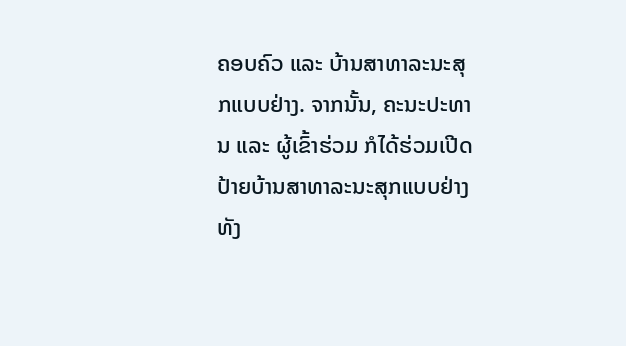ຄອບຄົວ ແລະ ບ້ານສາທາລະນະສຸກແບບຢ່າງ. ຈາກນັ້ນ, ຄະນະປະທານ ແລະ ຜູ້ເຂົ້າຮ່ວມ ກໍໄດ້ຮ່ວມເປີດປ້າຍບ້ານສາທາລະນະສຸກແບບຢ່າງທັງ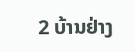2 ບ້ານຢ່າງ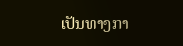ເປັນທາງກາ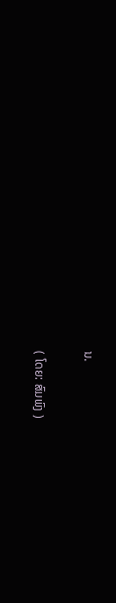ນ.

( ໂດຍ: ສົມພົງ )